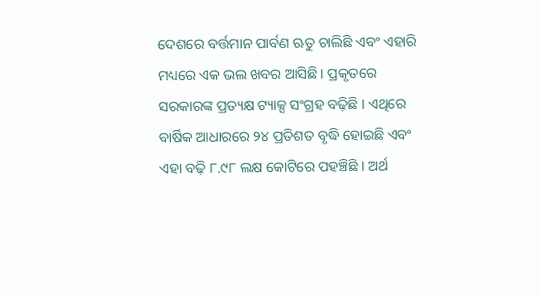ଦେଶରେ ବର୍ତ୍ତମାନ ପାର୍ବଣ ଋତୁ ଚାଲିଛି ଏବଂ ଏହାରି ମଧ୍ୟରେ ଏକ ଭଲ ଖବର ଆସିଛି । ପ୍ରକୃତରେ ସରକାରଙ୍କ ପ୍ରତ୍ୟକ୍ଷ ଟ୍ୟାକ୍ସ ସଂଗ୍ରହ ବଢ଼ିଛି । ଏଥିରେ ବାର୍ଷିକ ଆଧାରରେ ୨୪ ପ୍ରତିଶତ ବୃଦ୍ଧି ହୋଇଛି ଏବଂ ଏହା ବଢ଼ି ୮.୯୮ ଲକ୍ଷ କୋଟିରେ ପହଞ୍ଚିଛି । ଅର୍ଥ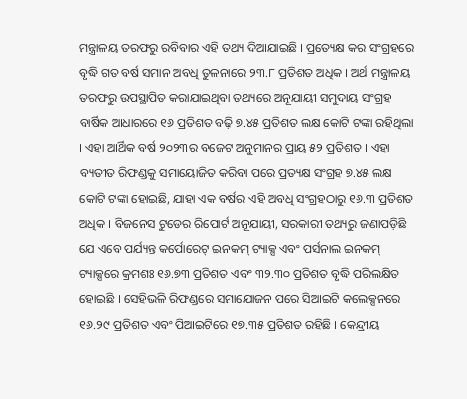ମନ୍ତ୍ରାଳୟ ତରଫରୁ ରବିବାର ଏହି ତଥ୍ୟ ଦିଆଯାଇଛି । ପ୍ରତ୍ୟେକ୍ଷ କର ସଂଗ୍ରହରେ ବୃଦ୍ଧି ଗତ ବର୍ଷ ସମାନ ଅବଧି ତୁଳନାରେ ୨୩.୮ ପ୍ରତିଶତ ଅଧିକ । ଅର୍ଥ ମନ୍ତ୍ରାଳୟ ତରଫରୁ ଉପସ୍ଥାପିତ କରାଯାଇଥିବା ତଥ୍ୟରେ ଅନୂଯାୟୀ ସମୁଦାୟ ସଂଗ୍ରହ ବାର୍ଷିକ ଆଧାରରେ ୧୬ ପ୍ରତିଶତ ବଢ଼ି ୭.୪୫ ପ୍ରତିଶତ ଲକ୍ଷ କୋଟି ଟଙ୍କା ରହିଥିଲା । ଏହା ଆର୍ଥିକ ବର୍ଷ ୨୦୨୩ର ବଜେଟ ଅନୁମାନର ପ୍ରାୟ ୫୨ ପ୍ରତିଶତ । ଏହା ବ୍ୟତୀତ ରିଫଣ୍ଡକୁ ସମାୟୋଜିତ କରିବା ପରେ ପ୍ରତ୍ୟକ୍ଷ ସଂଗ୍ରହ ୭.୪୫ ଲକ୍ଷ କୋଟି ଟଙ୍କା ହୋଇଛି, ଯାହା ଏକ ବର୍ଷର ଏହି ଅବଧି ସଂଗ୍ରହଠାରୁ ୧୬.୩ ପ୍ରତିଶତ ଅଧିକ । ବିଜନେସ ଟୁଡେର ରିପୋର୍ଟ ଅନୂଯାୟୀ, ସରକାରୀ ତଥ୍ୟରୁ ଜଣାପଡ଼ିଛି ଯେ ଏବେ ପର୍ଯ୍ୟନ୍ତ କର୍ପୋରେଟ୍ ଇନକମ୍ ଟ୍ୟାକ୍ସ ଏବଂ ପର୍ସନାଲ ଇନକମ୍ ଟ୍ୟାକ୍ସରେ କ୍ରମଶଃ ୧୬.୭୩ ପ୍ରତିଶତ ଏବଂ ୩୨.୩୦ ପ୍ରତିଶତ ବୃଦ୍ଧି ପରିଲକ୍ଷିତ ହୋଇଛି । ସେହିଭଳି ରିଫଣ୍ଡରେ ସମାଯୋଜନ ପରେ ସିଆଇଟି କଲେକ୍ସନରେ ୧୬.୨୯ ପ୍ରତିଶତ ଏବଂ ପିଆଇଟିରେ ୧୭.୩୫ ପ୍ରତିଶତ ରହିଛି । କେନ୍ଦ୍ରୀୟ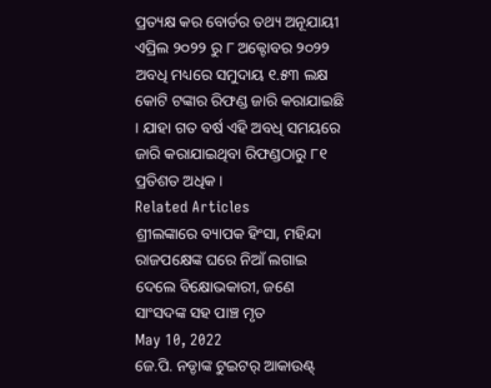ପ୍ରତ୍ୟକ୍ଷ କର ବୋର୍ଡର ତଥ୍ୟ ଅନୂଯାୟୀ ଏପ୍ରିଲ ୨୦୨୨ ରୁ ୮ ଅକ୍ଟୋବର ୨୦୨୨ ଅବଧି ମଧ୍ୟରେ ସମୁଦାୟ ୧.୫୩ ଲକ୍ଷ କୋଟି ଟଙ୍କାର ରିଫଣ୍ଡ ଜାରି କରାଯାଇଛି । ଯାହା ଗତ ବର୍ଷ ଏହି ଅବଧି ସମୟରେ ଜାରି କରାଯାଇଥିବା ରିଫଣ୍ଡଠାରୁ ୮୧ ପ୍ରତିଶତ ଅଧିକ ।
Related Articles
ଶ୍ରୀଲଙ୍କାରେ ବ୍ୟାପକ ହିଂସା, ମହିନ୍ଦା ରାଜପକ୍ଷେଙ୍କ ଘରେ ନିଆଁ ଲଗାଇ ଦେଲେ ବିକ୍ଷୋଭକାରୀ, ଜଣେ ସାଂସଦଙ୍କ ସହ ପାଞ୍ଚ ମୃତ
May 10, 2022
ଜେ.ପି. ନଡ୍ଡାଙ୍କ ଟୁଇଟର୍ ଆକାଉଣ୍ଟ୍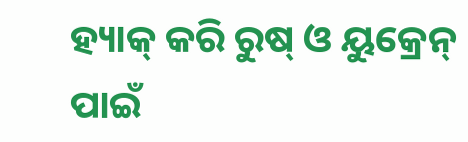ହ୍ୟାକ୍ କରି ରୁଷ୍ ଓ ୟୁକ୍ରେନ୍ ପାଇଁ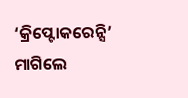‘କ୍ରିପ୍ଟୋକରେନ୍ସି’ ମାଗିଲେ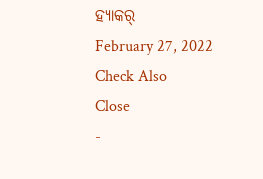ହ୍ୟାକର୍
February 27, 2022
Check Also
Close
-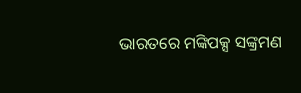ଭାରତରେ ମଙ୍କିପକ୍ସ ସଙ୍କ୍ରମଣ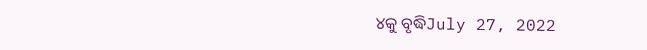୪କୁ ବୃଦ୍ଧିJuly 27, 2022